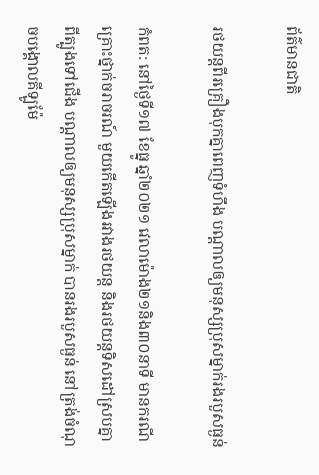ព័ត៌មានជាតិ

រថយន្តពីរគ្រឿងបុកគ្នាពេញទំហឹង បណ្តាលឲ្យមនុស្សប្រុសម្នាក់រងរបួសធ្ងន់

កំពត: នៅថ្ងៃទី១៧ ខែធ្នូ ឆ្នាំ២០២១ វេលាម៉ោង២១និង៣០នាទី មានករណីគ្រោះថ្នាក់ចរាចរណ៍ មួយកើតឡើងរវាងរថយន្ត និងរថយន្តទិសដៅស្របគ្នាពីត្បូងទៅជើង បណ្តាលឲ្យមនុស្សប្រុសម្នាក់ បានរងរបួសធ្ងន់ នៅត្រង់ចំណុចបង្គោលគីឡូម៉ែ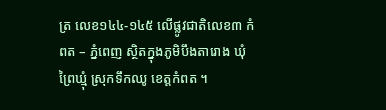ត្រ លេខ១៤៤-១៤៥ លើផ្លូវជាតិលេខ៣ កំពត – ភ្នំពេញ ស្ថិតក្នុងភូមិបឹងតារោង ឃុំព្រៃឃ្មុំ ស្រុកទឹកឈូ ខេត្តកំពត ។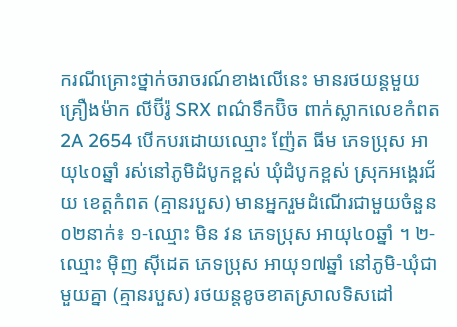ករណីគ្រោះថ្នាក់ចរាចរណ៍ខាងលើនេះ មានរថយន្តមួយគ្រឿងម៉ាក លីប៊ីរ៉ូ SRX ពណ៌ទឹកប៊ិច ពាក់ស្លាកលេខកំពត 2A 2654 បើកបរដោយឈ្មោះ ញ៉ែត ធីម ភេទប្រុស អាយុ៤០ឆ្នាំ រស់នៅភូមិដំបូកខ្ពស់ ឃុំដំបូកខ្ពស់ ស្រុកអង្គេរជ័យ ខេត្តកំពត (គ្មានរបួស) មានអ្នករួមដំណើរជាមួយចំនួន០២នាក់៖ ១-ឈ្មោះ មិន វន ភេទប្រុស អាយុ៤០ឆ្នាំ ។ ២-ឈ្មោះ ម៉ិញ ស៊ីដេត ភេទប្រុស អាយុ១៧ឆ្នាំ នៅភូមិ-ឃុំជាមួយគ្នា (គ្មានរបួស) រថយន្តខូចខាតស្រាលទិសដៅ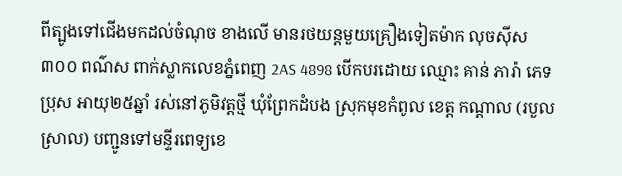ពីត្បូងទៅជើងមកដល់ចំណុច ខាងលើ មានរថយន្តមួយគ្រឿងទៀតម៉ាក លុចស៊ីស៣០០ ពណ៌ស ពាក់ស្លាកលេខភ្នំពេញ 2AS 4898 បើកបរដោយ ឈ្មោះ គាន់ ភារ៉ា ភេទប្រុស អាយុ២៥ឆ្នាំ រស់នៅភូមិវត្តថ្មី ឃុំព្រែកដំបង ស្រុកមុខកំពូល ខេត្ត កណ្ដាល (របួលស្រាល) បញ្ជូនទៅមន្ទីរពេទ្យខេ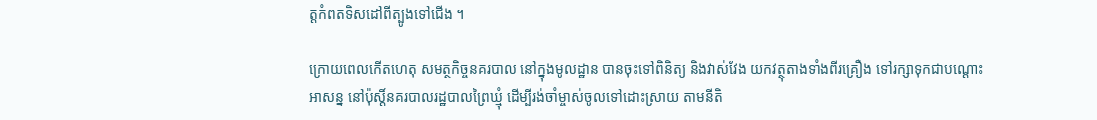ត្តកំពតទិសដៅពីត្បូងទៅជើង ។

ក្រោយពេលកើតហេតុ សមត្ថកិច្ចនគរបាល នៅក្នុងមូលដ្ឋាន បានចុះទៅពិនិត្យ និងវាស់វែង យកវត្ថុតាងទាំងពីរគ្រឿង ទៅរក្សាទុកជាបណ្តោះអាសន្ន នៅប៉ុស្តិ៍នគរបាលរដ្ឋបាលព្រៃឃ្មុំ ដើម្បីរង់ចាំម្ចាស់ចូលទៅដោះស្រាយ តាមនីតិ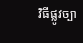វិធីផ្លូវច្បា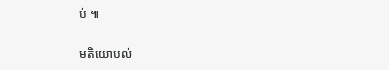ប់ ៕

មតិយោបល់